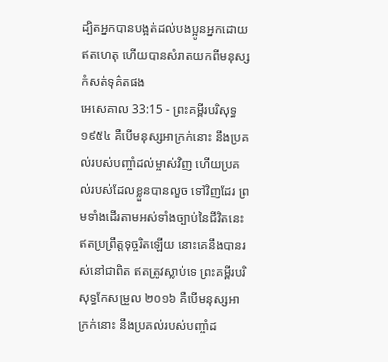ដ្បិតអ្នកបានបង្អត់ដល់បងប្អូនអ្នកដោយឥតហេតុ ហើយបានសំរាតយកពីមនុស្សកំសត់ទុគ៌តផង
អេសេគាល 33:15 - ព្រះគម្ពីរបរិសុទ្ធ ១៩៥៤ គឺបើមនុស្សអាក្រក់នោះ នឹងប្រគល់របស់បញ្ចាំដល់ម្ចាស់វិញ ហើយប្រគល់របស់ដែលខ្លួនបានលួច ទៅវិញដែរ ព្រមទាំងដើរតាមអស់ទាំងច្បាប់នៃជីវិតនេះ ឥតប្រព្រឹត្តទុច្ចរិតឡើយ នោះគេនឹងបានរស់នៅជាពិត ឥតត្រូវស្លាប់ទេ ព្រះគម្ពីរបរិសុទ្ធកែសម្រួល ២០១៦ គឺបើមនុស្សអាក្រក់នោះ នឹងប្រគល់របស់បញ្ចាំដ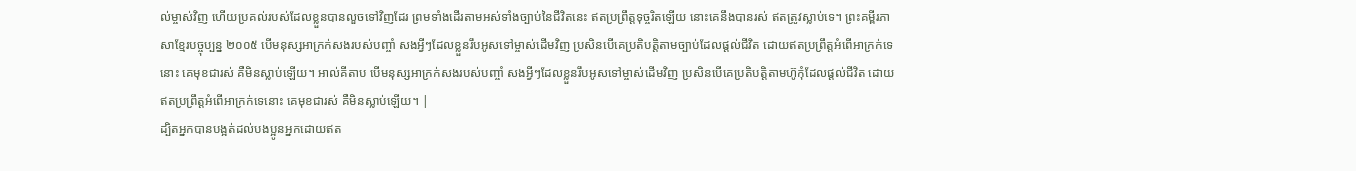ល់ម្ចាស់វិញ ហើយប្រគល់របស់ដែលខ្លួនបានលួចទៅវិញដែរ ព្រមទាំងដើរតាមអស់ទាំងច្បាប់នៃជីវិតនេះ ឥតប្រព្រឹត្តទុច្ចរិតឡើយ នោះគេនឹងបានរស់ ឥតត្រូវស្លាប់ទេ។ ព្រះគម្ពីរភាសាខ្មែរបច្ចុប្បន្ន ២០០៥ បើមនុស្សអាក្រក់សងរបស់បញ្ចាំ សងអ្វីៗដែលខ្លួនរឹបអូសទៅម្ចាស់ដើមវិញ ប្រសិនបើគេប្រតិបត្តិតាមច្បាប់ដែលផ្ដល់ជីវិត ដោយឥតប្រព្រឹត្តអំពើអាក្រក់ទេនោះ គេមុខជារស់ គឺមិនស្លាប់ឡើយ។ អាល់គីតាប បើមនុស្សអាក្រក់សងរបស់បញ្ចាំ សងអ្វីៗដែលខ្លួនរឹបអូសទៅម្ចាស់ដើមវិញ ប្រសិនបើគេប្រតិបត្តិតាមហ៊ូកុំដែលផ្ដល់ជីវិត ដោយឥតប្រព្រឹត្តអំពើអាក្រក់ទេនោះ គេមុខជារស់ គឺមិនស្លាប់ឡើយ។ |
ដ្បិតអ្នកបានបង្អត់ដល់បងប្អូនអ្នកដោយឥត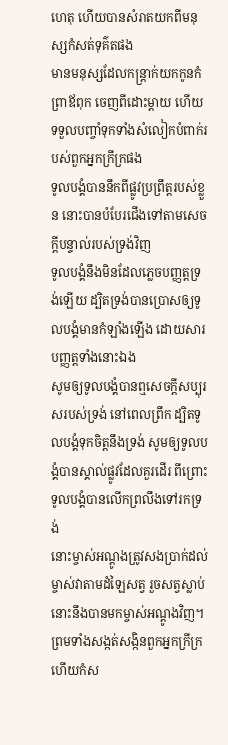ហេតុ ហើយបានសំរាតយកពីមនុស្សកំសត់ទុគ៌តផង
មានមនុស្សដែលកន្ត្រាក់យកកូនកំព្រាឪពុក ចេញពីដោះម្តាយ ហើយទទួលបញ្ចាំទុកទាំងសំលៀកបំពាក់របស់ពួកអ្នកក្រីក្រផង
ទូលបង្គំបាននឹកពីផ្លូវប្រព្រឹត្តរបស់ខ្លួន នោះបានបំបែរជើងទៅតាមសេចក្ដីបន្ទាល់របស់ទ្រង់វិញ
ទូលបង្គំនឹងមិនដែលភ្លេចបញ្ញត្តទ្រង់ឡើយ ដ្បិតទ្រង់បានប្រោសឲ្យទូលបង្គំមានកំឡាំងឡើង ដោយសារបញ្ញត្តទាំងនោះឯង
សូមឲ្យទូលបង្គំបានឮសេចក្ដីសប្បុរសរបស់ទ្រង់ នៅពេលព្រឹក ដ្បិតទូលបង្គំទុកចិត្តនឹងទ្រង់ សូមឲ្យទូលបង្គំបានស្គាល់ផ្លូវដែលគួរដើរ ពីព្រោះទូលបង្គំបានលើកព្រលឹងទៅរកទ្រង់
នោះម្ចាស់អណ្តូងត្រូវសងប្រាក់ដល់ម្ចាស់វាតាមដំឡៃសត្វ រួចសត្វស្លាប់នោះនឹងបានមកម្ចាស់អណ្តូងវិញ។
ព្រមទាំងសង្កត់សង្កិនពួកអ្នកក្រីក្រ ហើយកំស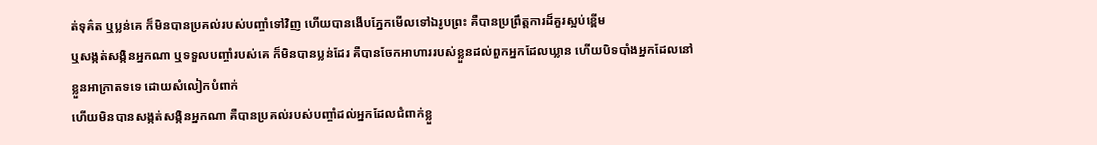ត់ទុគ៌ត ឬប្លន់គេ ក៏មិនបានប្រគល់របស់បញ្ចាំទៅវិញ ហើយបានងើបភ្នែកមើលទៅឯរូបព្រះ គឺបានប្រព្រឹត្តការដ៏គួរស្អប់ខ្ពើម
ឬសង្កត់សង្កិនអ្នកណា ឬទទួលបញ្ចាំរបស់គេ ក៏មិនបានប្លន់ដែរ គឺបានចែកអាហាររបស់ខ្លួនដល់ពួកអ្នកដែលឃ្លាន ហើយបិទបាំងអ្នកដែលនៅខ្លួនអាក្រាតទទេ ដោយសំលៀកបំពាក់
ហើយមិនបានសង្កត់សង្កិនអ្នកណា គឺបានប្រគល់របស់បញ្ចាំដល់អ្នកដែលជំពាក់ខ្លួ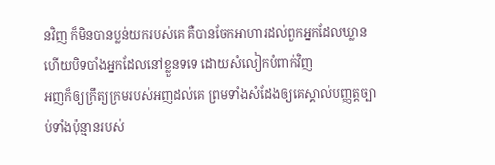នវិញ ក៏មិនបានប្លន់យករបស់គេ គឺបានចែកអាហារដល់ពួកអ្នកដែលឃ្លាន ហើយបិទបាំងអ្នកដែលនៅខ្លួនទទេ ដោយសំលៀកបំពាក់វិញ
អញក៏ឲ្យក្រឹត្យក្រមរបស់អញដល់គេ ព្រមទាំងសំដែងឲ្យគេស្គាល់បញ្ញត្តច្បាប់ទាំងប៉ុន្មានរបស់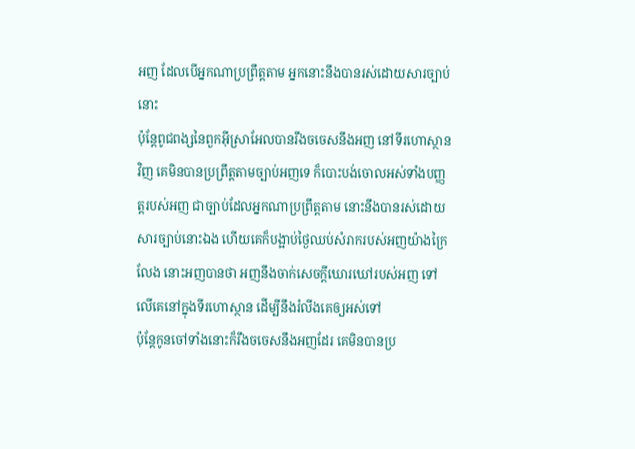អញ ដែលបើអ្នកណាប្រព្រឹត្តតាម អ្នកនោះនឹងបានរស់ដោយសារច្បាប់នោះ
ប៉ុន្តែពូជពង្សនៃពួកអ៊ីស្រាអែលបានរឹងចចេសនឹងអញ នៅទីរហោស្ថានវិញ គេមិនបានប្រព្រឹត្តតាមច្បាប់អញទេ ក៏បោះបង់ចោលអស់ទាំងបញ្ញត្តរបស់អញ ជាច្បាប់ដែលអ្នកណាប្រព្រឹត្តតាម នោះនឹងបានរស់ដោយសារច្បាប់នោះឯង ហើយគេក៏បង្អាប់ថ្ងៃឈប់សំរាករបស់អញយ៉ាងក្រៃលែង នោះអញបានថា អញនឹងចាក់សេចក្ដីឃោរឃៅរបស់អញ ទៅលើគេនៅក្នុងទីរហោស្ថាន ដើម្បីនឹងរំលីងគេឲ្យអស់ទៅ
ប៉ុន្តែកូនចៅទាំងនោះក៏រឹងចចេសនឹងអញដែរ គេមិនបានប្រ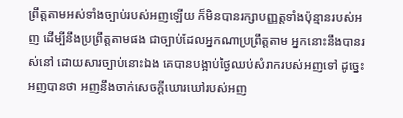ព្រឹត្តតាមអស់ទាំងច្បាប់របស់អញឡើយ ក៏មិនបានរក្សាបញ្ញត្តទាំងប៉ុន្មានរបស់អញ ដើម្បីនឹងប្រព្រឹត្តតាមផង ជាច្បាប់ដែលអ្នកណាប្រព្រឹត្តតាម អ្នកនោះនឹងបានរស់នៅ ដោយសារច្បាប់នោះឯង គេបានបង្អាប់ថ្ងៃឈប់សំរាករបស់អញទៅ ដូច្នេះ អញបានថា អញនឹងចាក់សេចក្ដីឃោរឃៅរបស់អញ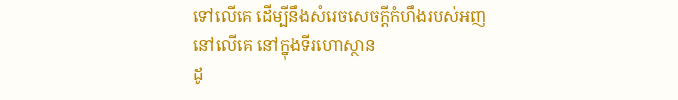ទៅលើគេ ដើម្បីនឹងសំរេចសេចក្ដីកំហឹងរបស់អញនៅលើគេ នៅក្នុងទីរហោស្ថាន
ដូ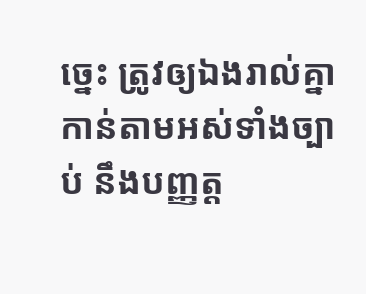ច្នេះ ត្រូវឲ្យឯងរាល់គ្នាកាន់តាមអស់ទាំងច្បាប់ នឹងបញ្ញត្ត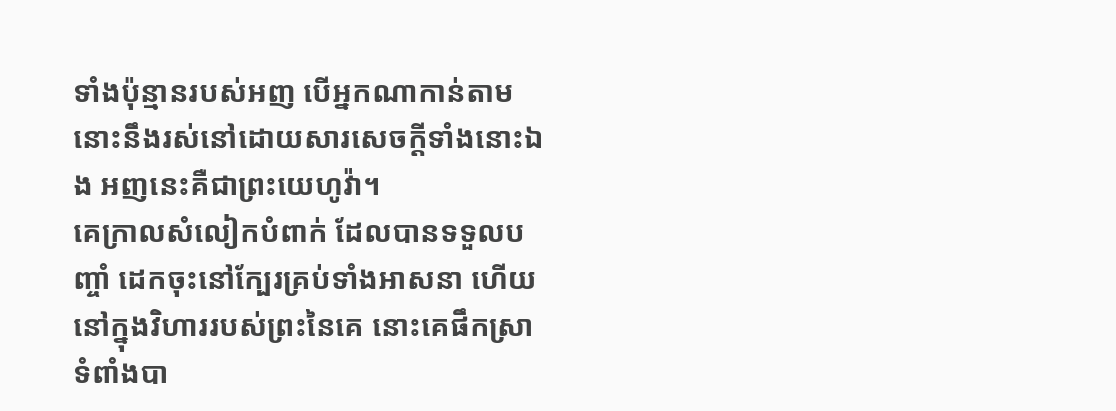ទាំងប៉ុន្មានរបស់អញ បើអ្នកណាកាន់តាម នោះនឹងរស់នៅដោយសារសេចក្ដីទាំងនោះឯង អញនេះគឺជាព្រះយេហូវ៉ា។
គេក្រាលសំលៀកបំពាក់ ដែលបានទទួលបញ្ចាំ ដេកចុះនៅក្បែរគ្រប់ទាំងអាសនា ហើយនៅក្នុងវិហាររបស់ព្រះនៃគេ នោះគេផឹកស្រាទំពាំងបា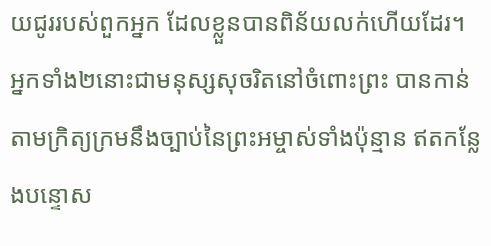យជូររបស់ពួកអ្នក ដែលខ្លួនបានពិន័យលក់ហើយដែរ។
អ្នកទាំង២នោះជាមនុស្សសុចរិតនៅចំពោះព្រះ បានកាន់តាមក្រិត្យក្រមនឹងច្បាប់នៃព្រះអម្ចាស់ទាំងប៉ុន្មាន ឥតកន្លែងបន្ទោស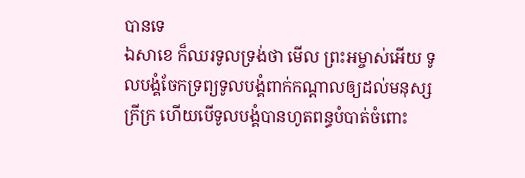បានទេ
ឯសាខេ ក៏ឈរទូលទ្រង់ថា មើល ព្រះអម្ចាស់អើយ ទូលបង្គំចែកទ្រព្យទូលបង្គំពាក់កណ្តាលឲ្យដល់មនុស្សក្រីក្រ ហើយបើទូលបង្គំបានហូតពន្ធបំបាត់ចំពោះ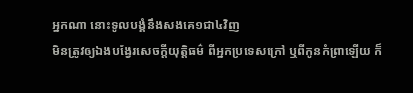អ្នកណា នោះទូលបង្គំនឹងសងគេ១ជា៤វិញ
មិនត្រូវឲ្យឯងបង្វែរសេចក្ដីយុត្តិធម៌ ពីអ្នកប្រទេសក្រៅ ឬពីកូនកំព្រាឡើយ ក៏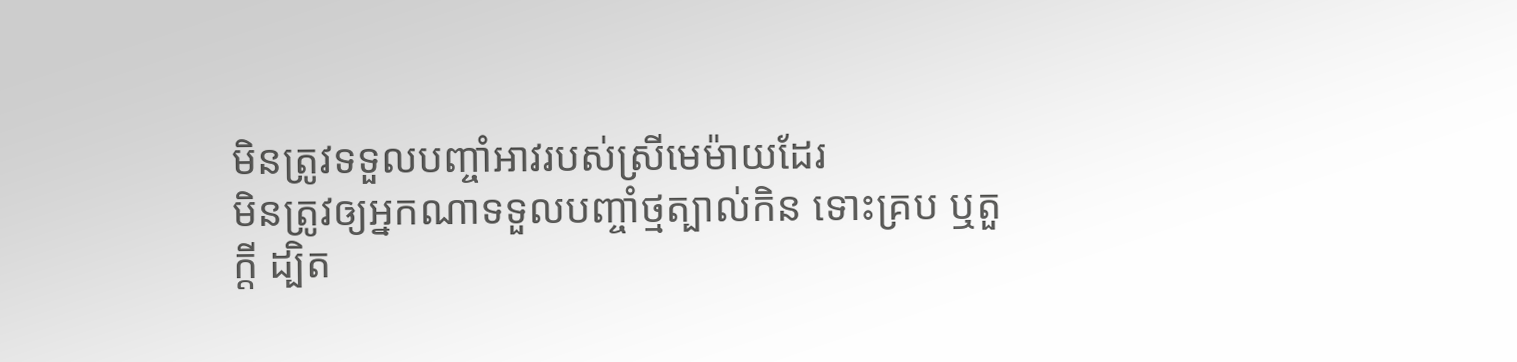មិនត្រូវទទួលបញ្ចាំអាវរបស់ស្រីមេម៉ាយដែរ
មិនត្រូវឲ្យអ្នកណាទទួលបញ្ចាំថ្មត្បាល់កិន ទោះគ្រប ឬតួក្តី ដ្បិត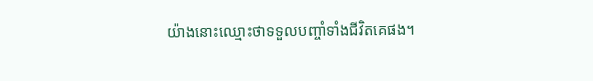យ៉ាងនោះឈ្មោះថាទទួលបញ្ចាំទាំងជីវិតគេផង។